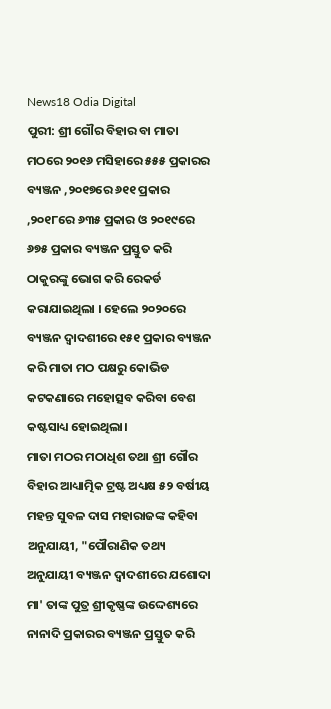News18 Odia Digital
ପୁରୀ: ଶ୍ରୀ ଗୌର ବିହାର ବା ମାତା ମଠରେ ୨୦୧୬ ମସିହାରେ ୫୫୫ ପ୍ରକାରର ବ୍ୟଞ୍ଜନ ,୨୦୧୭ରେ ୬୧୧ ପ୍ରକାର ,୨୦୧୮ରେ ୬୩୫ ପ୍ରକାର ଓ ୨୦୧୯ରେ ୬୭୫ ପ୍ରକାର ବ୍ୟଞ୍ଜନ ପ୍ରସ୍ତୁତ କରି ଠାକୁରଙ୍କୁ ଭୋଗ କରି ରେକର୍ଡ କରାଯାଇଥିଲା । ହେଲେ ୨୦୨୦ରେ ବ୍ୟଞ୍ଜନ ଦ୍ୱାଦଶୀରେ ୧୫୧ ପ୍ରକାର ବ୍ୟଞ୍ଜନ କରି ମାତା ମଠ ପକ୍ଷରୁ କୋଭିଡ କଟକଣାରେ ମହୋତ୍ସବ କରିବା ବେଶ କଷ୍ଟସାଧ୍ୟ ହୋଇଥିଲା।
ମାତା ମଠର ମଠାଧିଶ ତଥା ଶ୍ରୀ ଗୌର ବିହାର ଆଧ୍ୟାତ୍ମିକ ଟ୍ରଷ୍ଟ ଅଧ୍ୟକ୍ଷ ୫୨ ବର୍ଷୀୟ ମହନ୍ତ ସୁବଳ ଦାସ ମହାରାଜଙ୍କ କହିବା ଅନୁଯାୟୀ, "ପୌରାଣିକ ତଥ୍ୟ ଅନୁଯାୟୀ ବ୍ୟଞ୍ଜନ ଦ୍ୱାଦଶୀରେ ଯଶୋଦା ମା' ତାଙ୍କ ପୁତ୍ର ଶ୍ରୀକୃଷ୍ଣଙ୍କ ଉଦ୍ଦେଶ୍ୟରେ ନାନାଦି ପ୍ରକାରର ବ୍ୟଞ୍ଜନ ପ୍ରସ୍ତୁତ କରି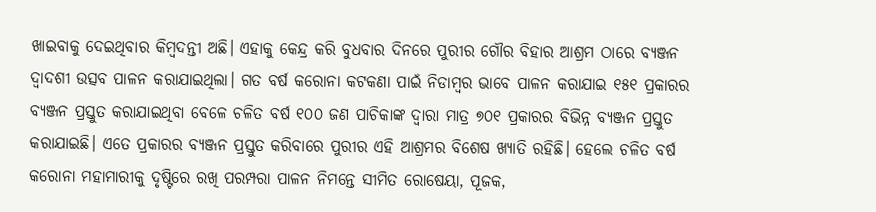ଖାଇବାକୁ ଦେଇଥିବାର କିମ୍ବଦନ୍ତୀ ଅଛି। ଏହାକୁ କେନ୍ଦ୍ର କରି ବୁଧବାର ଦିନରେ ପୁରୀର ଗୌର ବିହାର ଆଶ୍ରମ ଠାରେ ବ୍ୟଞ୍ଜନ ଦ୍ୱାଦଶୀ ଉତ୍ସବ ପାଳନ କରାଯାଇଥିଲା। ଗତ ବର୍ଷ କରୋନା କଟକଣା ପାଇଁ ନିଡାମ୍ବର ଭାବେ ପାଳନ କରାଯାଇ ୧୫୧ ପ୍ରକାରର ବ୍ୟଞ୍ଜନ ପ୍ରସ୍ତୁତ କରାଯାଇଥିବା ବେଳେ ଚଳିତ ବର୍ଷ ୧୦୦ ଜଣ ପାଚିକାଙ୍କ ଦ୍ଵାରା ମାତ୍ର ୭୦୧ ପ୍ରକାରର ବିଭିନ୍ନ ବ୍ୟଞ୍ଜନ ପ୍ରସ୍ତୁତ କରାଯାଇଛି। ଏତେ ପ୍ରକାରର ବ୍ୟଞ୍ଜନ ପ୍ରସ୍ତୁତ କରିବାରେ ପୁରୀର ଏହି ଆଶ୍ରମର ବିଶେଷ ଖ୍ୟାତି ରହିଛି। ହେଲେ ଚଳିତ ବର୍ଷ କରୋନା ମହାମାରୀକୁ ଦୃଷ୍ଟିରେ ରଖି ପରମ୍ପରା ପାଳନ ନିମନ୍ତେ ସୀମିତ ରୋଷେୟା, ପୂଜକ,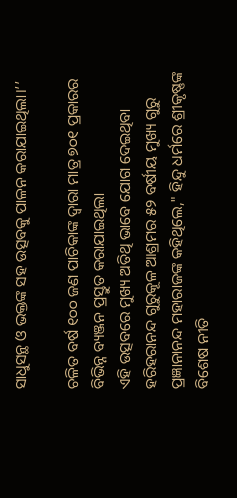ସାଧୁସନ୍ଥ ଓ ଭକ୍ତଙ୍କ ସହ ଉତ୍ସବକୁ ପାଳନ କରାଯାଇଥିଲା।’’

ଚଳିତ ବର୍ଷ ୧୦୦ ଜଣ ପାଚିକାଙ୍କ ଦ୍ଵାରା ମାତ୍ର ୭୦୧ ପ୍ରକାରର ବିଭିନ୍ନ ବ୍ୟଞ୍ଜନ ପ୍ରସ୍ତୁତ କରାଯାଇଥିଲା
ଏହି ଉତ୍ସବରେ ମୁଖ୍ୟ ଅତିଥି ଭାବେ ଯୋଗ ଦେଇଥିବା ହରିହରାନନ୍ଦ ଗୁରୁକୂଳ ଆଶ୍ରମର ୫୨ ବର୍ଷୀୟ ମୁଖ୍ୟ ଗୁରୁ ପ୍ରଜ୍ଞାନାନନ୍ଦ ମହାରାଜଙ୍କ କହିଥିଲେ," ହିନ୍ଦୁ ଧର୍ମରେ ଶ୍ରୀକୃଷ୍ଣଙ୍କ ବିଶେଷ ନୀତି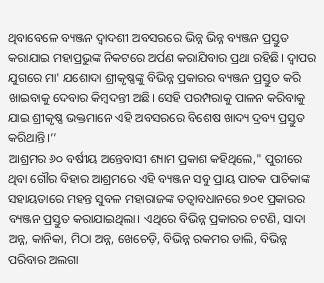ଥିବାବେଳେ ବ୍ୟଞ୍ଜନ ଦ୍ୱାଦଶୀ ଅବସରରେ ଭିନ୍ନ ଭିନ୍ନ ବ୍ୟଞ୍ଜନ ପ୍ରସ୍ତୁତ କରାଯାଇ ମହାପ୍ରଭୁଙ୍କ ନିକଟରେ ଅର୍ପଣ କରାଯିବାର ପ୍ରଥା ରହିଛି। ଦ୍ୱାପର ଯୁଗରେ ମା' ଯଶୋଦା ଶ୍ରୀକୃଷ୍ଣଙ୍କୁ ବିଭିନ୍ନ ପ୍ରକାରର ବ୍ୟଞ୍ଜନ ପ୍ରସ୍ତୁତ କରି ଖାଇବାକୁ ଦେବାର କିମ୍ବଦନ୍ତୀ ଅଛି। ସେହି ପରମ୍ପରାକୁ ପାଳନ କରିବାକୁ ଯାଇ ଶ୍ରୀକୃଷ୍ଣ ଭକ୍ତମାନେ ଏହି ଅବସରରେ ବିଶେଷ ଖାଦ୍ୟ ଦ୍ରବ୍ୟ ପ୍ରସ୍ତୁତ କରିଥାନ୍ତି।’’
ଆଶ୍ରମର ୬୦ ବର୍ଷୀୟ ଅନ୍ତେବାସୀ ଶ୍ୟାମ ପ୍ରକାଶ କହିଥିଲେ," ପୁରୀରେ ଥିବା ଗୌର ବିହାର ଆଶ୍ରମରେ ଏହି ବ୍ୟଞ୍ଜନ ସବୁ ପ୍ରାୟ ପାଚକ ପାଚିକାଙ୍କ ସହାୟତାରେ ମହନ୍ତ ସୁବଳ ମହାରାଜଙ୍କ ତତ୍ୱାବଧାନରେ ୭୦୧ ପ୍ରକାରର ବ୍ୟଞ୍ଜନ ପ୍ରସ୍ତୁତ କରାଯାଇଥିଲା। ଏଥିରେ ବିଭିନ୍ନ ପ୍ରକାରର ଚଟଣି, ସାଦା ଅନ୍ନ, କାନିକା, ମିଠା ଅନ୍ନ, ଖେଚେଡ଼ି, ବିଭିନ୍ନ ରକମର ଡାଲି, ବିଭିନ୍ନ ପରିବାର ଅଲଗା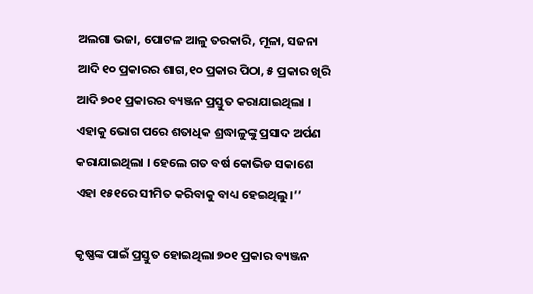ଅଲଗା ଭଜା, ପୋଟଳ ଆଳୁ ତରକାରି, ମୂଳା, ସଜନା ଆଦି ୧୦ ପ୍ରକାରର ଶାଗ,୧୦ ପ୍ରକାର ପିଠା, ୫ ପ୍ରକାର ଖିରି ଆଦି ୭୦୧ ପ୍ରକାରର ବ୍ୟଞ୍ଜନ ପ୍ରସ୍ତୁତ କରାଯାଇଥିଲା । ଏହାକୁ ଭୋଗ ପରେ ଶତାଧିକ ଶ୍ରଦ୍ଧାଳୁଙ୍କୁ ପ୍ରସାଦ ଅର୍ପଣ କରାଯାଇଥିଲା । ହେଲେ ଗତ ବର୍ଷ କୋଭିଡ ସକାଶେ ଏହା ୧୫୧ରେ ସୀମିତ କରିବାକୁ ବାଧ୍ୟ ହେଇଥିଲୁ।’’

କୃଷ୍ଣଙ୍କ ପାଇଁ ପ୍ରସ୍ତୁତ ହୋଇଥିଲା ୭୦୧ ପ୍ରକାର ବ୍ୟଞ୍ଜନ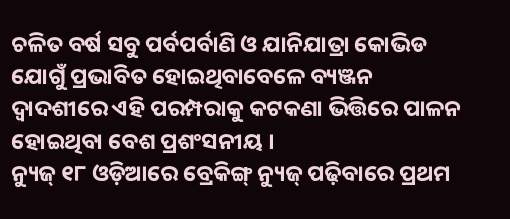ଚଳିତ ବର୍ଷ ସବୁ ପର୍ବପର୍ବାଣି ଓ ଯାନିଯାତ୍ରା କୋଭିଡ ଯୋଗୁଁ ପ୍ରଭାବିତ ହୋଇଥିବାବେଳେ ବ୍ୟଞ୍ଜନ ଦ୍ଵାଦଶୀରେ ଏହି ପରମ୍ପରାକୁ କଟକଣା ଭିତ୍ତିରେ ପାଳନ ହୋଇଥିବା ବେଶ ପ୍ରଶଂସନୀୟ ।
ନ୍ୟୁଜ୍ ୧୮ ଓଡ଼ିଆରେ ବ୍ରେକିଙ୍ଗ୍ ନ୍ୟୁଜ୍ ପଢ଼ିବାରେ ପ୍ରଥମ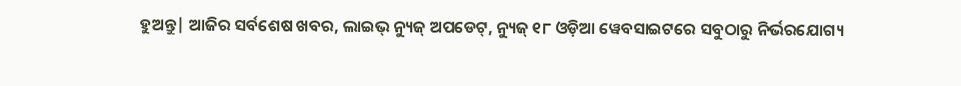ହୁଅନ୍ତୁ| ଆଜିର ସର୍ବଶେଷ ଖବର, ଲାଇଭ୍ ନ୍ୟୁଜ୍ ଅପଡେଟ୍, ନ୍ୟୁଜ୍ ୧୮ ଓଡ଼ିଆ ୱେବସାଇଟରେ ସବୁଠାରୁ ନିର୍ଭରଯୋଗ୍ୟ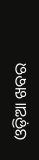ଓଡ଼ିଆ ଖବର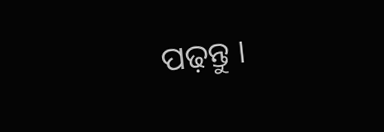ପଢ଼ନ୍ତୁ ।